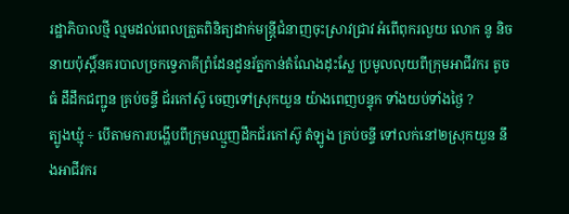រដ្ឋាភិបាលថ្មី ល្មមដល់ពេលត្រួតពិនិត្យដាក់មន្ត្រីជំនាញចុះស្រាវជ្រាវ អំពើពុករលួយ លោក នូ និច នាយប៉ុស្តិ៍នគរបាលច្រកទ្វេភាគីព្រំដែនដូនរ័ត្នកាន់តំណែងដុះស្លែ ប្រមូលលុយពីក្រុមអាជីវករ តូច ធំ ដឹដឹកជញ្ជូន គ្រប់ចន្ទី ជ័រកៅស៊ូ ចេញទៅស្រុកយួន យ៉ាងពេញបន្ទុក ទាំងយប់ទាំងថ្ងៃ ?
ត្បូងឃ្មុំ ÷ បើតាមការបង្ហើបពីក្រុមឈ្មួញដឹកជ័រកៅស៊ូ តំឡូង គ្រប់ចន្ទី ទៅលក់នៅ២ស្រុកយួន នឹងអាជីវករ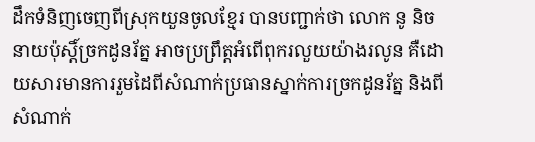ដឹកទំនិញចេញពីស្រុកយួនចូលខ្មែរ បានបញ្ជាក់ថា លោក នូ និច នាយប៉ុស្តិ៍ច្រកដូនរ័ត្ន អាចប្រព្រឹត្តអំពើពុករលួយយ៉ាងរលូន គឺដោយសារមានការរួមដៃពីសំណាក់ប្រធានស្នាក់ការច្រកដូនរ័ត្ន និងពីសំណាក់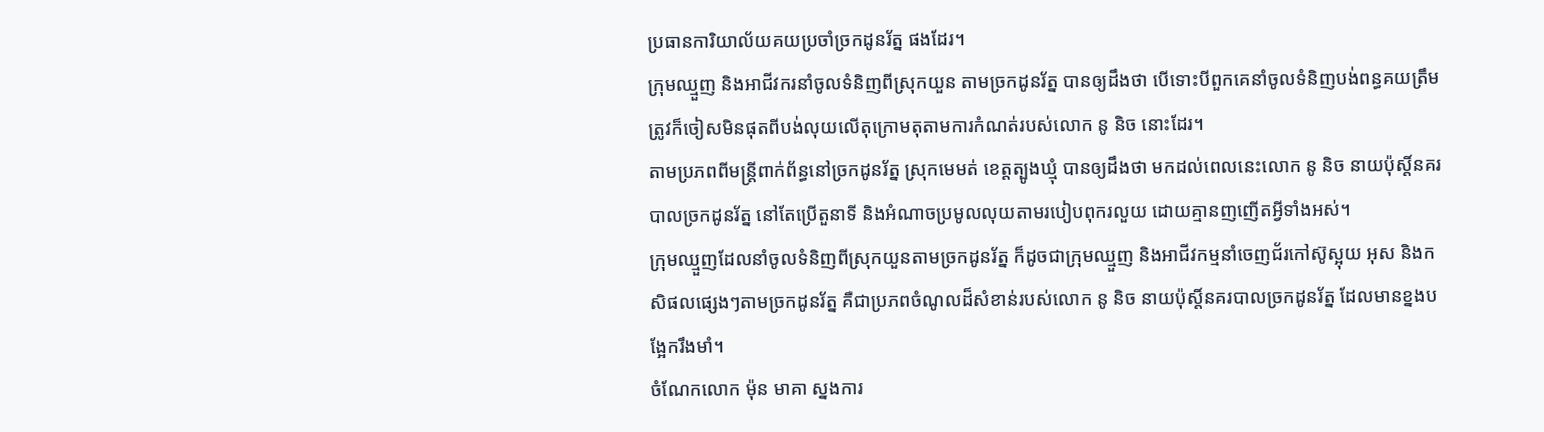ប្រធានការិយាល័យគយប្រចាំច្រកដូនរ័ត្ន ផងដែរ។
ក្រុមឈ្មួញ និងអាជីវករនាំចូលទំនិញពីស្រុកយួន តាមច្រកដូនរ័ត្ន បានឲ្យដឹងថា បើទោះបីពួកគេនាំចូលទំនិញបង់ពន្ធគយត្រឹមត្រូវក៏ចៀសមិនផុតពីបង់លុយលើតុក្រោមតុតាមការកំណត់របស់លោក នូ និច នោះដែរ។
តាមប្រភពពីមន្ត្រីពាក់ព័ន្ធនៅច្រកដូនរ័ត្ន ស្រុកមេមត់ ខេត្តត្បូងឃ្មុំ បានឲ្យដឹងថា មកដល់ពេលនេះលោក នូ និច នាយប៉ុស្តិ៍នគរបាលច្រកដូនរ័ត្ន នៅតែប្រើតួនាទី និងអំណាចប្រមូលលុយតាមរបៀបពុករលួយ ដោយគ្មានញញើតអ្វីទាំងអស់។
ក្រុមឈ្មួញដែលនាំចូលទំនិញពីស្រុកយួនតាមច្រកដូនរ័ត្ន ក៏ដូចជាក្រុមឈ្មួញ និងអាជីវកម្មនាំចេញជ័រកៅស៊ូស្អុយ អុស និងកសិផលផ្សេងៗតាមច្រកដូនរ័ត្ន គឺជាប្រភពចំណូលដ៏សំខាន់របស់លោក នូ និច នាយប៉ុស្តិ៍នគរបាលច្រកដូនរ័ត្ន ដែលមានខ្នងបង្អែករឹងមាំ។
ចំណែកលោក ម៉ុន មាគា ស្នងការ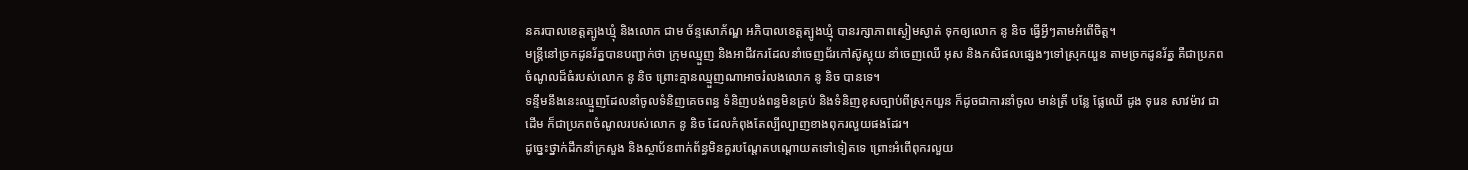នគរបាលខេត្តត្បូងឃ្មុំ និងលោក ជាម ច័ន្ទសោភ័ណ្ឌ អភិបាលខេត្តត្បូងឃ្មុំ បានរក្សាភាពស្ងៀមស្ងាត់ ទុកឲ្យលោក នូ និច ធ្វើអ្វីៗតាមអំពើចិត្ត។
មន្ត្រីនៅច្រកដូនរ័ត្នបានបញ្ជាក់ថា ក្រុមឈ្មួញ និងអាជីវករដែលនាំចេញជ័រកៅស៊ូស្អុយ នាំចេញឈើ អុស និងកសិផលផ្សេងៗទៅស្រុកយួន តាមច្រកដូនរ័ត្ន គឺជាប្រភពចំណូលដ៏ធំរបស់លោក នូ និច ព្រោះគ្មានឈ្មួញណាអាចរំលងលោក នូ និច បានទេ។
ទន្ទឹមនឹងនេះឈ្មួញដែលនាំចូលទំនិញគេចពន្ធ ទំនិញបង់ពន្ធមិនគ្រប់ និងទំនិញខុសច្បាប់ពីស្រុកយួន ក៏ដូចជាការនាំចូល មាន់ត្រី បន្លែ ផ្លែឈើ ដូង ទុរេន សាវម៉ាវ ជាដើម ក៏ជាប្រភពចំណូលរបស់លោក នូ និច ដែលកំពុងតែល្បីល្បាញខាងពុករលួយផងដែរ។
ដូច្នេះថ្នាក់ដឹកនាំក្រសួង និងស្ថាប័នពាក់ព័ន្ធមិនគួរបណ្ដែតបណ្ដោយតទៅទៀតទេ ព្រោះអំពើពុករលួយ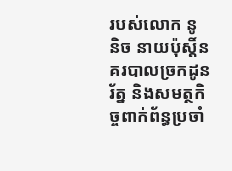របស់លោក នូ និច នាយប៉ុស្តិ៍នគរបាលច្រកដូនរ័ត្ន និងសមត្ថកិច្ចពាក់ព័ន្ធប្រចាំ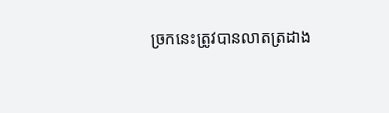ច្រកនេះត្រូវបានលាតត្រដាង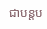ជាបន្តប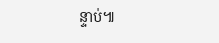ន្ទាប់៕